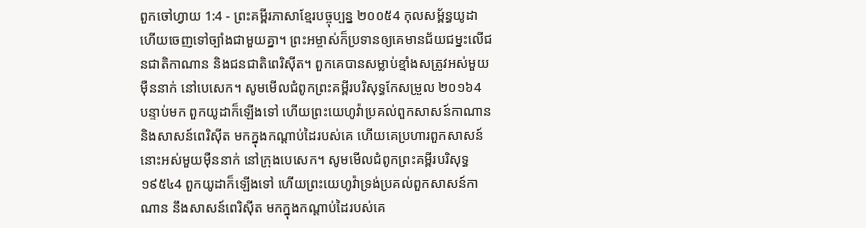ពួកចៅហ្វាយ 1:4 - ព្រះគម្ពីរភាសាខ្មែរបច្ចុប្បន្ន ២០០៥4 កុលសម្ព័ន្ធយូដា ហើយចេញទៅច្បាំងជាមួយគ្នា។ ព្រះអម្ចាស់ក៏ប្រទានឲ្យគេមានជ័យជម្នះលើជនជាតិកាណាន និងជនជាតិពេរិស៊ីត។ ពួកគេបានសម្លាប់ខ្មាំងសត្រូវអស់មួយម៉ឺននាក់ នៅបេសេក។ សូមមើលជំពូកព្រះគម្ពីរបរិសុទ្ធកែសម្រួល ២០១៦4 បន្ទាប់មក ពួកយូដាក៏ឡើងទៅ ហើយព្រះយេហូវ៉ាប្រគល់ពួកសាសន៍កាណាន និងសាសន៍ពេរិស៊ីត មកក្នុងកណ្ដាប់ដៃរបស់គេ ហើយគេប្រហារពួកសាសន៍នោះអស់មួយម៉ឺននាក់ នៅក្រុងបេសេក។ សូមមើលជំពូកព្រះគម្ពីរបរិសុទ្ធ ១៩៥៤4 ពួកយូដាក៏ឡើងទៅ ហើយព្រះយេហូវ៉ាទ្រង់ប្រគល់ពួកសាសន៍កាណាន នឹងសាសន៍ពេរិស៊ីត មកក្នុងកណ្តាប់ដៃរបស់គេ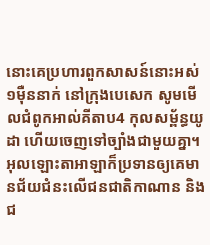នោះគេប្រហារពួកសាសន៍នោះអស់១ម៉ឺននាក់ នៅក្រុងបេសេក សូមមើលជំពូកអាល់គីតាប4 កុលសម្ព័ន្ធយូដា ហើយចេញទៅច្បាំងជាមួយគ្នា។ អុលឡោះតាអាឡាក៏ប្រទានឲ្យគេមានជ័យជំនះលើជនជាតិកាណាន និងជ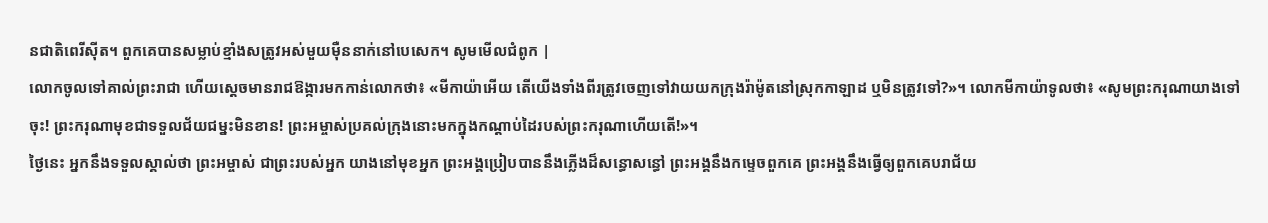នជាតិពេរីស៊ីត។ ពួកគេបានសម្លាប់ខ្មាំងសត្រូវអស់មួយម៉ឺននាក់នៅបេសេក។ សូមមើលជំពូក |
លោកចូលទៅគាល់ព្រះរាជា ហើយស្ដេចមានរាជឱង្ការមកកាន់លោកថា៖ «មីកាយ៉ាអើយ តើយើងទាំងពីរត្រូវចេញទៅវាយយកក្រុងរ៉ាម៉ូតនៅស្រុកកាឡាដ ឬមិនត្រូវទៅ?»។ លោកមីកាយ៉ាទូលថា៖ «សូមព្រះករុណាយាងទៅចុះ! ព្រះករុណាមុខជាទទួលជ័យជម្នះមិនខាន! ព្រះអម្ចាស់ប្រគល់ក្រុងនោះមកក្នុងកណ្ដាប់ដៃរបស់ព្រះករុណាហើយតើ!»។
ថ្ងៃនេះ អ្នកនឹងទទួលស្គាល់ថា ព្រះអម្ចាស់ ជាព្រះរបស់អ្នក យាងនៅមុខអ្នក ព្រះអង្គប្រៀបបាននឹងភ្លើងដ៏សន្ធោសន្ធៅ ព្រះអង្គនឹងកម្ទេចពួកគេ ព្រះអង្គនឹងធ្វើឲ្យពួកគេបរាជ័យ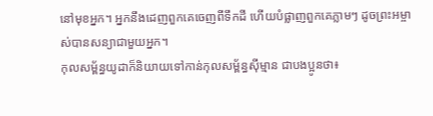នៅមុខអ្នក។ អ្នកនឹងដេញពួកគេចេញពីទឹកដី ហើយបំផ្លាញពួកគេភ្លាមៗ ដូចព្រះអម្ចាស់បានសន្យាជាមួយអ្នក។
កុលសម្ព័ន្ធយូដាក៏និយាយទៅកាន់កុលសម្ព័ន្ធស៊ីម្មាន ជាបងប្អូនថា៖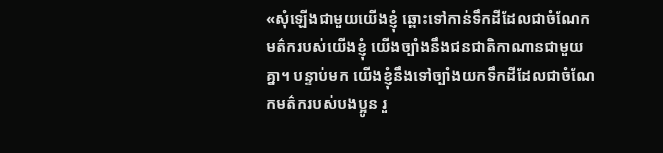«សុំឡើងជាមួយយើងខ្ញុំ ឆ្ពោះទៅកាន់ទឹកដីដែលជាចំណែកមត៌ករបស់យើងខ្ញុំ យើងច្បាំងនឹងជនជាតិកាណានជាមួយគ្នា។ បន្ទាប់មក យើងខ្ញុំនឹងទៅច្បាំងយកទឹកដីដែលជាចំណែកមត៌ករបស់បងប្អូន រួ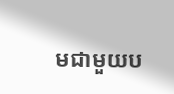មជាមួយប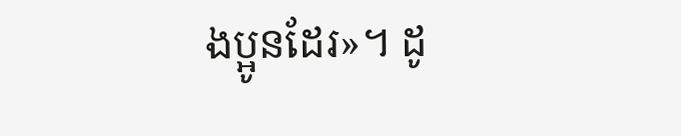ងប្អូនដែរ»។ ដូ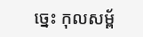ច្នេះ កុលសម្ព័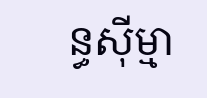ន្ធស៊ីម្មា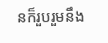នក៏រួបរួមនឹង